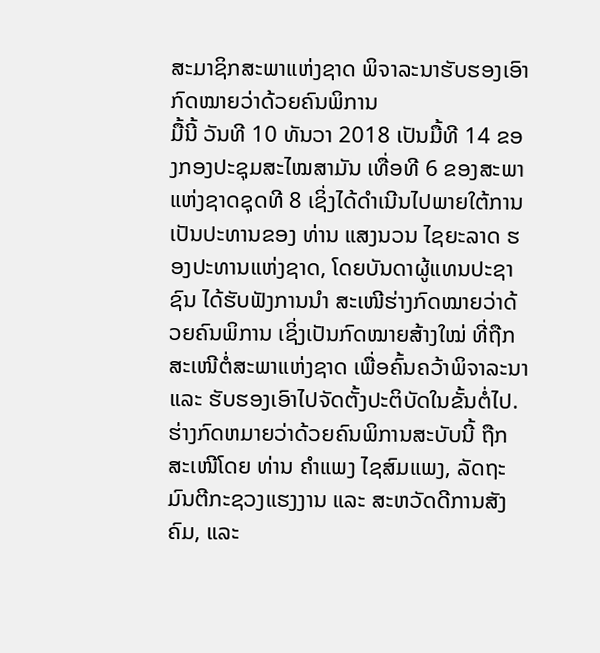ສະມາຊິກສະພາແຫ່ງຊາດ ພິຈາລະນາຮັບຮອງເອົາກົດໝາຍວ່າດ້ວຍຄົນພິການ
ມື້ນີ້ ວັນທີ 10 ທັນວາ 2018 ເປັນມື້ທີ 14 ຂອງກອງປະຊຸມສະໄໝສາມັນ ເທື່ອທີ 6 ຂອງສະພາແຫ່ງຊາດຊຸດທີ 8 ເຊິ່ງໄດ້ດຳເນີນໄປພາຍໃຕ້ການເປັນປະທານຂອງ ທ່ານ ແສງນວນ ໄຊຍະລາດ ຮອງປະທານແຫ່ງຊາດ, ໂດຍບັນດາຜູ້ແທນປະຊາຊົນ ໄດ້ຮັບຟັງການນຳ ສະເໜີຮ່າງກົດໝາຍວ່າດ້ວຍຄົນພິການ ເຊິ່ງເປັນກົດໝາຍສ້າງໃໝ່ ທີ່ຖືກສະເໜີຕໍ່ສະພາແຫ່ງຊາດ ເພື່ອຄົ້ນຄວ້າພິຈາລະນາ ແລະ ຮັບຮອງເອົາໄປຈັດຕັ້ງປະຕິບັດໃນຂັ້ນຕໍ່ໄປ. ຮ່າງກົດຫມາຍວ່າດ້ວຍຄົນພິການສະບັບນີ້ ຖືກສະເໜີໂດຍ ທ່ານ ຄຳແພງ ໄຊສົມແພງ, ລັດຖະມົນຕີກະຊວງແຮງງານ ແລະ ສະຫວັດດີການສັງຄົມ, ແລະ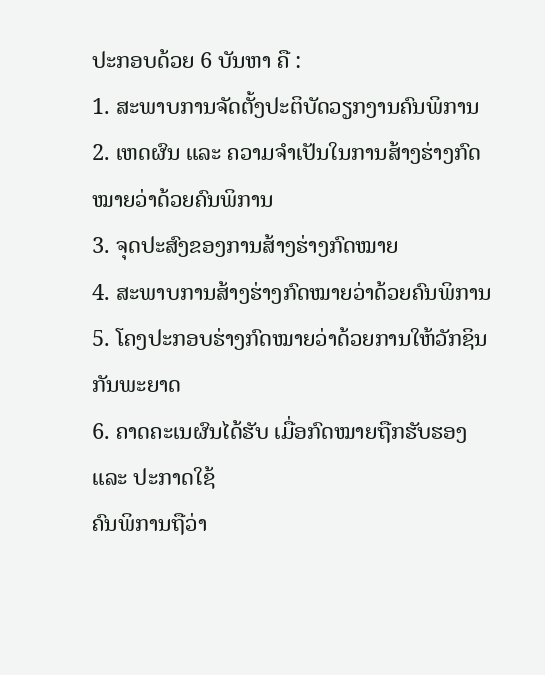ປະກອບດ້ວຍ 6 ບັນຫາ ຄື :
1. ສະພາບການຈັດຕັ້ງປະຕິບັດວຽກງານຄົນພິການ
2. ເຫດຜົນ ແລະ ຄວາມຈຳເປັນໃນການສ້າງຮ່າງກົດໝາຍວ່າດ້ວຍຄົນພິການ
3. ຈຸດປະສົງຂອງການສ້າງຮ່າງກົດໝາຍ
4. ສະພາບການສ້າງຮ່າງກົດໝາຍວ່າດ້ວຍຄົນພິການ
5. ໂຄງປະກອບຮ່າງກົດໝາຍວ່າດ້ວຍການໃຫ້ວັກຊິນກັນພະຍາດ
6. ຄາດຄະເນຜົນໄດ້ຮັບ ເມື່ອກົດໝາຍຖືກຮັບຮອງ ແລະ ປະກາດໃຊ້
ຄົນພິການຖືວ່າ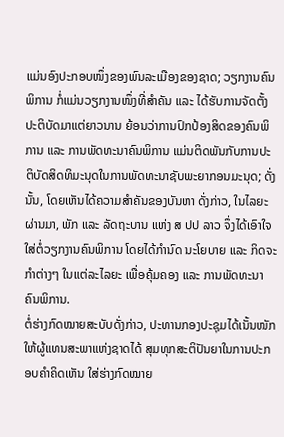ແມ່ນອົງປະກອບໜຶ່ງຂອງພົນລະເມືອງຂອງຊາດ; ວຽກງານຄົນພິການ ກໍ່ແມ່ນວຽກງານໜຶ່ງທີ່ສຳຄັນ ແລະ ໄດ້ຮັບການຈັດຕັ້ງປະຕິບັດມາແຕ່ຍາວນານ ຍ້ອນວ່າການປົກປ້ອງສິດຂອງຄົນພິການ ແລະ ການພັດທະນາຄົນພິການ ແມ່ນຕິດພັນກັບການປະຕິບັດສິດທິມະນຸດໃນການພັດທະນາຊັບພະຍາກອນມະນຸດ; ດັ່ງນັ້ນ, ໂດຍເຫັນໄດ້ຄວາມສຳຄັນຂອງບັນຫາ ດັ່ງກ່າວ, ໃນໄລຍະຜ່ານມາ, ພັກ ແລະ ລັດຖະບານ ແຫ່ງ ສ ປປ ລາວ ຈຶ່ງໄດ້ເອົາໃຈໃສ່ຕໍ່ວຽກງານຄົນພິການ ໂດຍໄດ້ກຳນົດ ນະໂຍບາຍ ແລະ ກິດຈະກຳຕ່າງໆ ໃນແຕ່ລະໄລຍະ ເພື່ອຄຸ້ມຄອງ ແລະ ການພັດທະນາຄົນພິການ.
ຕໍ່ຮ່າງກົດໝາຍສະບັບດັ່ງກ່າວ, ປະທານກອງປະຊຸມໄດ້ເນັ້ນໜັກໃຫ້ຜູ້ແທນສະພາແຫ່ງຊາດໄດ້ ສຸມທຸກສະຕິປັນຍາໃນການປະກອບຄຳຄິດເຫັນ ໃສ່ຮ່າງກົດໝາຍ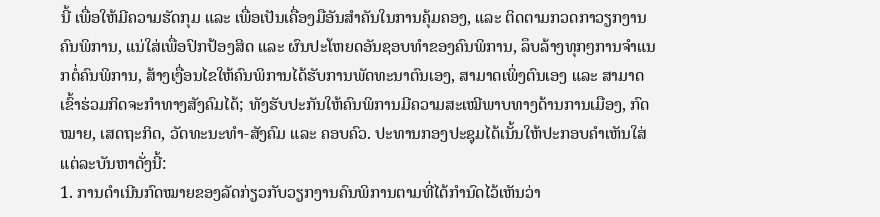ນີ້ ເພື່ອໃຫ້ມີຄວາມຮັດກຸມ ແລະ ເພື່ອເປັນເຄື່ອງມືອັນສຳຄັນໃນການຄຸ້ມຄອງ, ແລະ ຕິດຕາມກວດກາວຽກງານຄົນພິການ, ແນ່ໃສ່ເພື່ອປົກປ້ອງສິດ ແລະ ຜົນປະໂຫຍດອັນຊອບທຳຂອງຄົນພິການ, ລຶບລ້າງທຸກໆການຈຳແນກຕໍ່ຄົນພິການ, ສ້າງເງື່ອນໄຂໃຫ້ຄົນພິການໄດ້ຮັບການພັດທະນາຕົນເອງ, ສາມາດເພິ່ງຕົນເອງ ແລະ ສາມາດເຂົ້າຮ່ວມກິດຈະກຳທາງສັງຄົມໄດ້; ທັງຮັບປະກັນໃຫ້ຄົນພິການມີຄວາມສະເໝີພາບທາງດ້ານການເມືອງ, ກົດໝາຍ, ເສດຖະກິດ, ວັດທະນະທຳ-ສັງຄົມ ແລະ ຄອບຄົວ. ປະທານກອງປະຊຸມໄດ້ເນັ້ນໃຫ້ປະກອບຄຳເຫັນໃສ່ແຕ່ລະບັນຫາດັ່ງນີ້:
1. ການດໍາເນີນກົດໝາຍຂອງລັດກ່ຽວກັບວຽກງານຄົນພິການຕາມທີ່ໄດ້ກຳນົດໄວ້ເຫັນວ່າ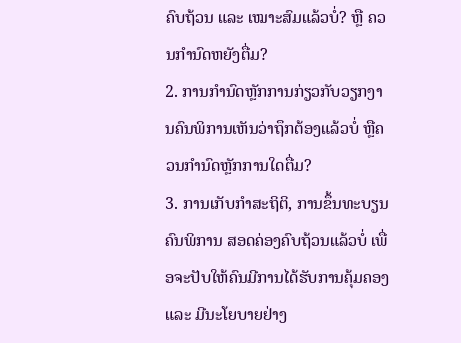ຄົບຖ້ວນ ແລະ ເໝາະສົມແລ້ວບໍ່? ຫຼື ຄວນກຳນົດຫຍັງຕື່ມ?
2. ການກຳນົດຫຼັກການກ່ຽວກັບວຽກງານຄົນພິການເຫັນວ່າຖຶກຕ້ອງແລ້ວບໍ່ ຫຼືຄວນກຳນົດຫຼັກການໃດຕື່ມ?
3. ການເກັບກຳສະຖິຕິ, ການຂຶ້ນທະບຽນຄົນພິການ ສອດຄ່ອງຄົບຖ້ວນແລ້ວບໍ່ ເພື່ອຈະປັບໃຫ້ຄົນມີການໄດ້ຮັບການຄຸ້ມຄອງ ແລະ ມີນະໂຍບາຍຢ່າງ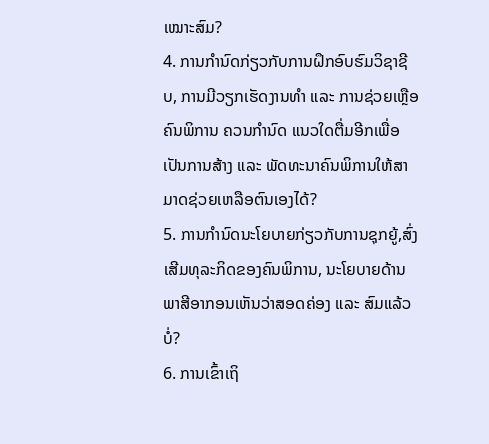ເໝາະສົມ?
4. ການກໍານົດກ່ຽວກັບການຝຶກອົບຮົມວິຊາຊີບ, ການມີວຽກເຮັດງານທຳ ແລະ ການຊ່ວຍເຫຼືອຄົນພິການ ຄວນກຳນົດ ແນວໃດຕື່ມອີກເພື່ອເປັນການສ້າງ ແລະ ພັດທະນາຄົນພິການໃຫ້ສາມາດຊ່ວຍເຫລືອຕົນເອງໄດ້?
5. ການກໍານົດນະໂຍບາຍກ່ຽວກັບການຊຸກຍູ້,ສົ່ງເສີມທຸລະກິດຂອງຄົນພິການ, ນະໂຍບາຍດ້ານພາສີອາກອນເຫັນວ່າສອດຄ່ອງ ແລະ ສົມແລ້ວບໍ່?
6. ການເຂົ້າເຖິ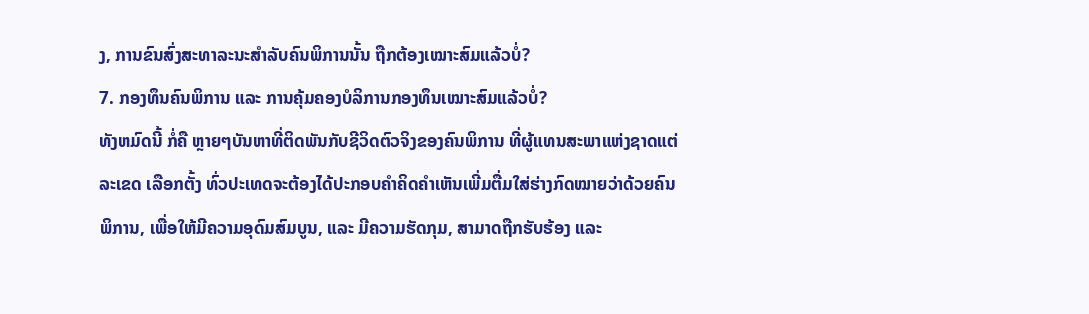ງ, ການຂົນສົ່ງສະທາລະນະສຳລັບຄົນພິການນັ້ນ ຖືກຕ້ອງເໝາະສົມແລ້ວບໍ່?
7. ກອງທຶນຄົນພິການ ແລະ ການຄຸ້ມຄອງບໍລິການກອງທຶນເໝາະສົມແລ້ວບໍ່?
ທັງຫມົດນີ້ ກໍ່ຄື ຫຼາຍໆບັນຫາທີ່ຕິດພັນກັບຊີວິດຕົວຈິງຂອງຄົນພິການ ທີ່ຜູ້ແທນສະພາແຫ່ງຊາດແຕ່ລະເຂດ ເລືອກຕັ້ງ ທົ່ວປະເທດຈະຕ້ອງໄດ້ປະກອບຄຳຄິດຄຳເຫັນເພີ່ມຕື່ມໃສ່ຮ່າງກົດໝາຍວ່າດ້ວຍຄົນພິການ, ເພື່ອໃຫ້ມີຄວາມອຸດົມສົມບູນ, ແລະ ມີຄວາມຮັດກຸມ, ສາມາດຖືກຮັບຮ້ອງ ແລະ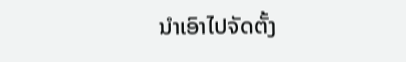ນຳເອົາໄປຈັດຕັ້ງ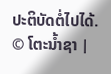ປະຕິບັດຕໍ່ໄປໄດ້.
© ໂຕະນໍ້າຊາ |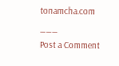tonamcha.com
___
Post a Comment